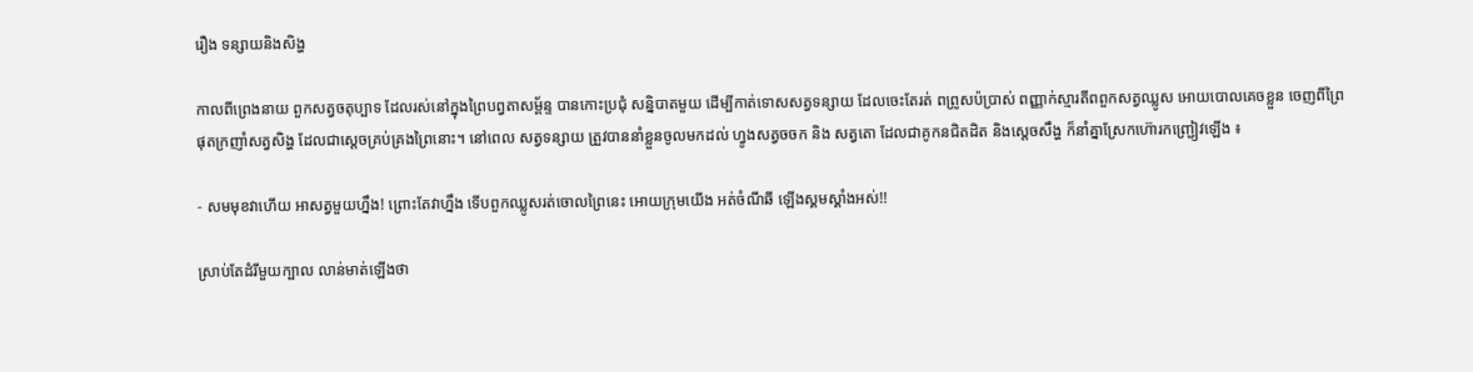រឿង ទន្សាយនិងសិង្ហ

កាលពីព្រេងនាយ ពួកសត្វចតុប្បាទ ដែលរស់នៅក្នុងព្រៃបព្វតាសម្ព័ន្ទ បានកោះប្រជុំ សន្និបាតមួយ ដើម្បីកាត់ទោសសត្វទន្សាយ ដែលចេះតែរត់ ពព្រូសប៉ប្រាស់ ពញ្ញាក់ស្មារតីពពួកសត្វឈ្លូស អោយបោលគេចខ្លួន ចេញពីព្រៃ ផុតក្រញាំសត្វសិង្ហ ដែលជាស្តេចគ្រប់គ្រងព្រៃនោះ។ នៅពេល សត្វទន្សាយ ត្រួវបាននាំខ្លួនចូលមកដល់ ហ្វូងសត្វចចក និង សត្វតោ ដែលជាគូកនជិតដិត និងស្តេចសឹង្ហ ក៏នាំគ្នាស្រែកហ៊ោរកញ្ជ្រៀវឡើង ៖

- សមមុខវាហើយ អាសត្វមួយហ្នឹង! ព្រោះតែវាហ្នឹង ទើបពួកឈ្លូសរត់ចោលព្រៃនេះ អោយក្រុមយើង អត់ចំណីឆី ឡើងស្គមស្គាំងអស់!!

ស្រាប់តែដំរីមួយក្បាល លាន់មាត់ឡើងថា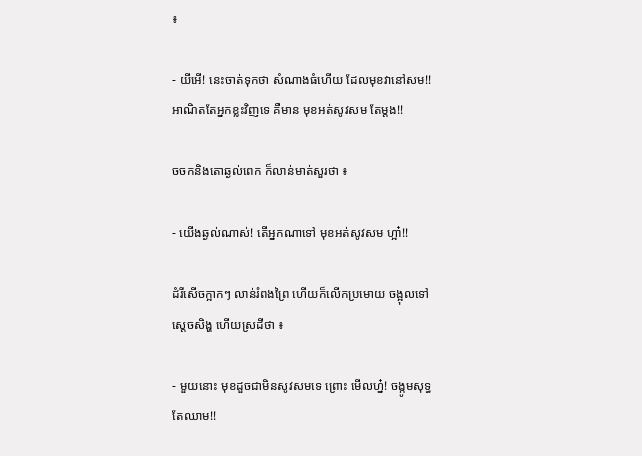៖

- យីអើ! នេះចាត់ទុកថា សំណាងធំហើយ ដែលមុខវានៅសម!! អាណិតតែអ្នកខ្លះវិញទេ គឺមាន មុខអត់សូវសម តែម្តង!!

ចចកនិងតោឆ្ងល់ពេក ក៏លាន់មាត់សួរថា ៖

- យើងឆ្ងល់ណាស់! តើអ្នកណាទៅ មុខអត់សូវសម ហ្អា៎!!

ដំរីសើចក្អាកៗ លាន់រំពងព្រៃ ហើយក៏លើកប្រមោយ ចង្អុលទៅស្តេចសិង្ហ ហើយស្រដីថា ៖

- មួយនោះ មុខដួចជាមិនសូវសមទេ ព្រោះ មើលហ្ន៎! ចង្កូមសុទ្ធតែឈាម!!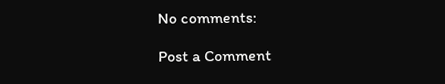No comments:

Post a Comment